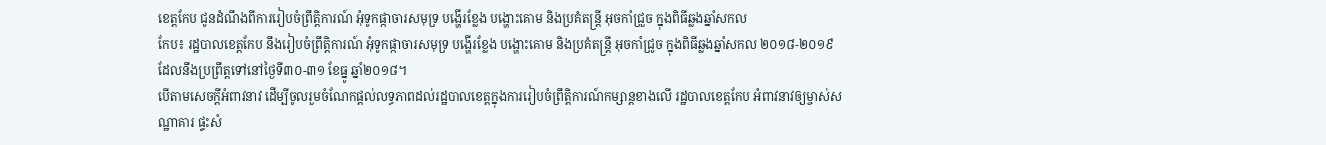ខេត្តកែប ជូនដំណឹងពីការរៀបចំព្រឹត្តិការណ៍ អុំទូកផ្កាចារសមុទ្រ បង្ហើរខ្លែង បង្ហោះគោម និងប្រគំតន្រ្តី អុចកាំជ្រួច ក្នុងពិធីឆ្លងឆ្នាំសកល
កែប៖ រដ្ឋបាលខេត្តកែប នឹងរៀបចំព្រឹត្តិការណ៍ អុំទូកផ្កាចារសមុទ្រ បង្ហើរខ្លែង បង្ហោះគោម និងប្រគំតន្ត្រី អុចកាំជ្រូច ក្នុងពិធីឆ្លងឆ្នាំសកល ២០១៨-២០១៩ ដែលនឹងប្រព្រឹត្តទៅនៅថ្ងៃទី៣០-៣១ ខែធ្នូ ឆ្នាំ២០១៨។
បើតាមសេចក្តីអំពាវនាវ ដើម្បីចូលរួមចំណែកផ្ដល់លទ្ធភាពដល់រដ្ឋបាលខេត្តក្នុងការរៀបចំព្រឹត្តិការណ៍កម្សាន្តខាងលើ រដ្ឋបាលខេត្តកែប អំពាវនាវឲ្យម្ចាស់សណ្ឋាគារ ផ្ទះសំ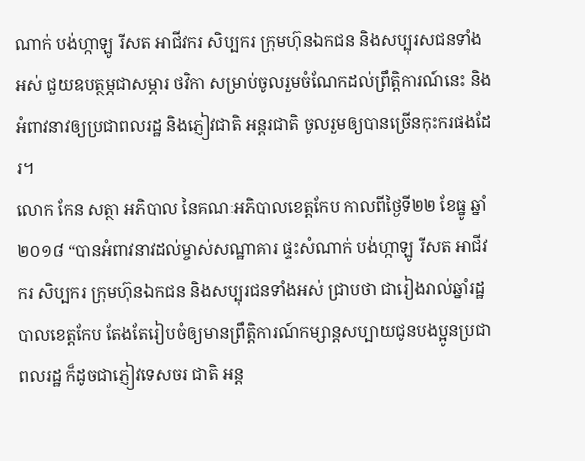ណាក់ បង់ហ្កាឡូ រីសត អាជីវករ សិប្បករ ក្រុមហ៊ុនឯកជន និងសប្បុរសជនទាំងអស់ ជួយឧបត្ថម្ភជាសម្ភារ ថវិកា សម្រាប់ចូលរួមចំណែកដល់ព្រឹត្តិការណ៍នេះ និងអំពាវនាវឲ្យប្រជាពលរដ្ឋ និងភ្ញៀវជាតិ អន្តរជាតិ ចូលរួមឲ្យបានច្រើនកុះករផងដែរ។
លោក កែន សត្ថា អភិបាល នៃគណៈអភិបាលខេត្តកែប កាលពីថ្ងៃទី២២ ខែធ្នូ ឆ្នាំ២០១៨ “បានអំពាវនាវដល់ម្ចាស់សណ្ឋាគារ ផ្ទះសំណាក់ បង់ហ្កាឡូ រីសត អាជីវករ សិប្បករ ក្រុមហ៊ុនឯកជន និងសប្បុរជនទាំងអស់ ជ្រាបថា ជារៀងរាល់ឆ្នាំរដ្ឋបាលខេត្តកែប តែងតែរៀបចំឲ្យមានព្រឹត្តិការណ៍កម្សាន្តសប្បាយជូនបងប្អូនប្រជាពលរដ្ឋ ក៏ដូចជាភ្ញៀវទេសចរ ជាតិ អន្ត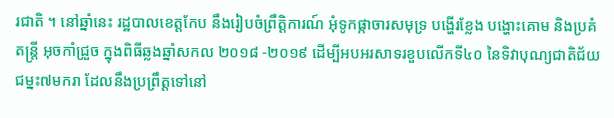រជាតិ ។ នៅឆ្នាំនេះ រដ្ឋបាលខេត្តកែប នឹងរៀបចំព្រឹត្តិការណ៍ អុំទូកផ្កាចារសមុទ្រ បង្ហើរខ្លែង បង្ហោះគោម និងប្រគំតន្រ្តី អុចកាំជ្រួច ក្នុងពិធីឆ្លងឆ្នាំសកល ២០១៨ -២០១៩ ដើម្បីអបអរសាទរខួបលើកទី៤០ នៃទិវាបុណ្យជាតិជ័យជម្នះ៧មករា ដែលនឹងប្រព្រឹត្តទៅនៅ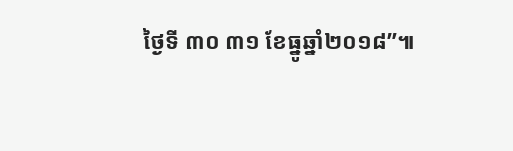ថ្ងៃទី ៣០ ៣១ ខែធ្នូឆ្នាំ២០១៨”៕